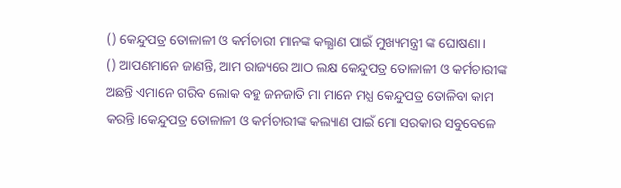() କେନ୍ଦୁପତ୍ର ତୋଳାଳୀ ଓ କର୍ମଚାରୀ ମାନଙ୍କ କଲ୍ଯାଣ ପାଇଁ ମୁଖ୍ୟମନ୍ତ୍ରୀ ଙ୍କ ଘୋଷଣା।
() ଆପଣମାନେ ଜାଣନ୍ତି, ଆମ ରାଜ୍ୟରେ ଆଠ ଲକ୍ଷ କେନ୍ଦୁପତ୍ର ତୋଳାଳୀ ଓ କର୍ମଚାରୀଙ୍କ ଅଛନ୍ତି ଏମାନେ ଗରିବ ଲୋକ ବହୁ ଜନଜାତି ମା ମାନେ ମଧ୍ଯ କେନ୍ଦୁପତ୍ର ତୋଳିବା କାମ କରନ୍ତି।କେନ୍ଦୁପତ୍ର ତୋଳାଳୀ ଓ କର୍ମଚାରୀଙ୍କ କଲ୍ୟାଣ ପାଇଁ ମୋ ସରକାର ସବୁବେଳେ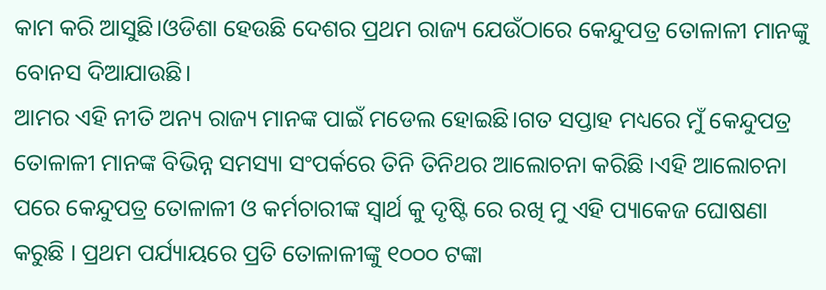କାମ କରି ଆସୁଛି।ଓଡିଶା ହେଉଛି ଦେଶର ପ୍ରଥମ ରାଜ୍ୟ ଯେଉଁଠାରେ କେନ୍ଦୁପତ୍ର ତୋଳାଳୀ ମାନଙ୍କୁ ବୋନସ ଦିଆଯାଉଛି।
ଆମର ଏହି ନୀତି ଅନ୍ୟ ରାଜ୍ୟ ମାନଙ୍କ ପାଇଁ ମଡେଲ ହୋଇଛି।ଗତ ସପ୍ତାହ ମଧ୍ୟରେ ମୁଁ କେନ୍ଦୁପତ୍ର ତୋଳାଳୀ ମାନଙ୍କ ବିଭିନ୍ନ ସମସ୍ୟା ସଂପର୍କରେ ତିନି ତିନିଥର ଆଲୋଚନା କରିଛି ।ଏହି ଆଲୋଚନା ପରେ କେନ୍ଦୁପତ୍ର ତୋଳାଳୀ ଓ କର୍ମଚାରୀଙ୍କ ସ୍ବାର୍ଥ କୁ ଦୃଷ୍ଟି ରେ ରଖି ମୁ ଏହି ପ୍ୟାକେଜ ଘୋଷଣା କରୁଛି । ପ୍ରଥମ ପର୍ଯ୍ୟାୟରେ ପ୍ରତି ତୋଳାଳୀଙ୍କୁ ୧୦୦୦ ଟଙ୍କା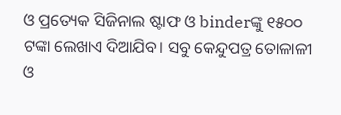ଓ ପ୍ରତ୍ୟେକ ସିଜିନାଲ ଷ୍ଟାଫ ଓ binderଙ୍କୁ ୧୫୦୦ ଟଙ୍କା ଲେଖାଏ ଦିଆଯିବ। ସବୁ କେନ୍ଦୁପତ୍ର ତୋଳାଳୀ ଓ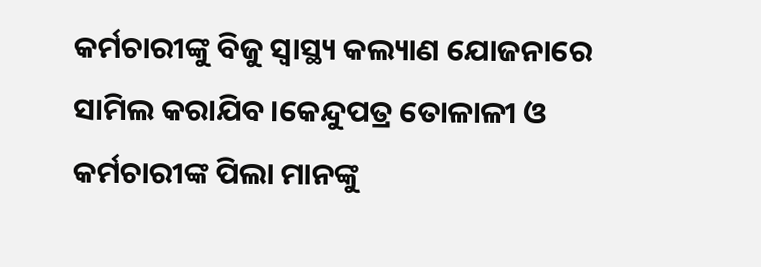କର୍ମଚାରୀଙ୍କୁ ବିଜୁ ସ୍ବାସ୍ଥ୍ୟ କଲ୍ୟାଣ ଯୋଜନାରେ ସାମିଲ କରାଯିବ।କେନ୍ଦୁପତ୍ର ତୋଳାଳୀ ଓ କର୍ମଚାରୀଙ୍କ ପିଲା ମାନଙ୍କୁ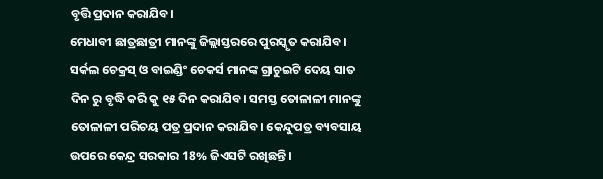ବୃତ୍ତି ପ୍ରଦାନ କରାଯିବ।
ମେଧାବୀ ଛାତ୍ରଛାତ୍ରୀ ମାନଙ୍କୁ ଜିଲ୍ଲାସ୍ତରରେ ପୁରସ୍କୃତ କରାଯିବ। ସର୍କଲ ଚେକ୍ରସ୍ ଓ ବାଇଣ୍ଡିଂ ଚେକର୍ସ ମାନଙ୍କ ଗ୍ରାଚୁଇଟି ଦେୟ ସାତ ଦିନ ରୁ ବୃଦ୍ଧି କରି କୁ ୧୫ ଦିନ କରାଯିବ। ସମସ୍ତ ତୋଳାଳୀ ମାନଙ୍କୁ ତୋଳାଳୀ ପରିଚୟ ପତ୍ର ପ୍ରଦାନ କରାଯିବ। କେନ୍ଦୁପତ୍ର ବ୍ୟବସାୟ ଉପରେ କେନ୍ଦ୍ର ସରକାର 18% ଜିଏସଟି ରଖିଛନ୍ତି।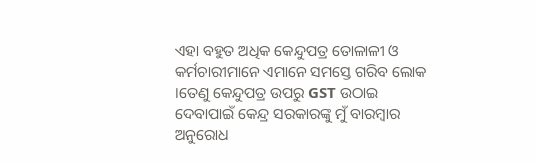ଏହା ବହୁତ ଅଧିକ କେନ୍ଦୁପତ୍ର ତୋଳାଳୀ ଓ କର୍ମଚାରୀମାନେ ଏମାନେ ସମସ୍ତେ ଗରିବ ଲୋକ ।ତେଣୁ କେନ୍ଦୁପତ୍ର ଉପରୁ GST ଉଠାଇ ଦେବାପାଇଁ କେନ୍ଦ୍ର ସରକାରଙ୍କୁ ମୁଁ ବାରମ୍ଵାର ଅନୁରୋଧ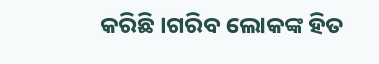କରିଛି ।ଗରିବ ଲୋକଙ୍କ ହିତ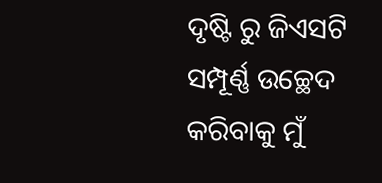ଦୃଷ୍ଟି ରୁ ଜିଏସଟି ସମ୍ପୂର୍ଣ୍ଣ ଉଚ୍ଛେଦ କରିବାକୁ ମୁଁ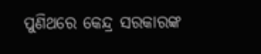ପୁଣିଥରେ କେନ୍ଦ୍ର ସରକାରଙ୍କ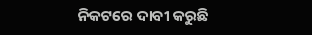ନିକଟରେ ଦାବୀ କରୁଛି